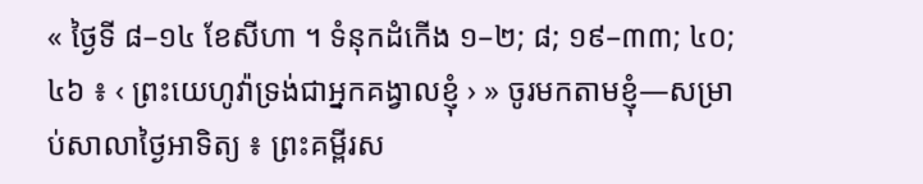« ថ្ងៃទី ៨–១៤ ខែសីហា ។ ទំនុកដំកើង ១–២; ៨; ១៩–៣៣; ៤០; ៤៦ ៖ ‹ ព្រះយេហូវ៉ាទ្រង់ជាអ្នកគង្វាលខ្ញុំ › » ចូរមកតាមខ្ញុំ—សម្រាប់សាលាថ្ងៃអាទិត្យ ៖ ព្រះគម្ពីរស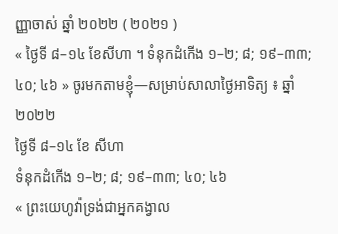ញ្ញាចាស់ ឆ្នាំ ២០២២ ( ២០២១ )
« ថ្ងៃទី ៨–១៤ ខែសីហា ។ ទំនុកដំកើង ១–២; ៨; ១៩–៣៣; ៤០; ៤៦ » ចូរមកតាមខ្ញុំ—សម្រាប់សាលាថ្ងៃអាទិត្យ ៖ ឆ្នាំ ២០២២
ថ្ងៃទី ៨–១៤ ខែ សីហា
ទំនុកដំកើង ១–២; ៨; ១៩–៣៣; ៤០; ៤៦
« ព្រះយេហូវ៉ាទ្រង់ជាអ្នកគង្វាល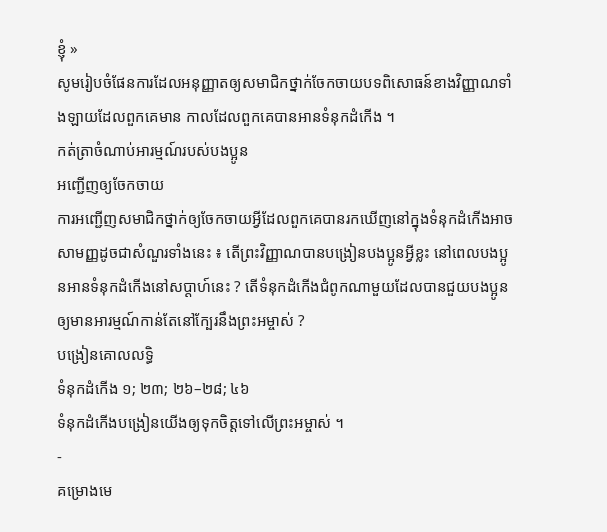ខ្ញុំ »
សូមរៀបចំផែនការដែលអនុញ្ញាតឲ្យសមាជិកថ្នាក់ចែកចាយបទពិសោធន៍ខាងវិញ្ញាណទាំងឡាយដែលពួកគេមាន កាលដែលពួកគេបានអានទំនុកដំកើង ។
កត់ត្រាចំណាប់អារម្មណ៍របស់បងប្អូន
អញ្ជើញឲ្យចែកចាយ
ការអញ្ជើញសមាជិកថ្នាក់ឲ្យចែកចាយអ្វីដែលពួកគេបានរកឃើញនៅក្នុងទំនុកដំកើងអាចសាមញ្ញដូចជាសំណួរទាំងនេះ ៖ តើព្រះវិញ្ញាណបានបង្រៀនបងប្អូនអ្វីខ្លះ នៅពេលបងប្អូនអានទំនុកដំកើងនៅសប្ដាហ៍នេះ ? តើទំនុកដំកើងជំពូកណាមួយដែលបានជួយបងប្អូនឲ្យមានអារម្មណ៍កាន់តែនៅក្បែរនឹងព្រះអម្ចាស់ ?
បង្រៀនគោលលទ្ធិ
ទំនុកដំកើង ១; ២៣; ២៦–២៨; ៤៦
ទំនុកដំកើងបង្រៀនយើងឲ្យទុកចិត្តទៅលើព្រះអម្ចាស់ ។
-
គម្រោងមេ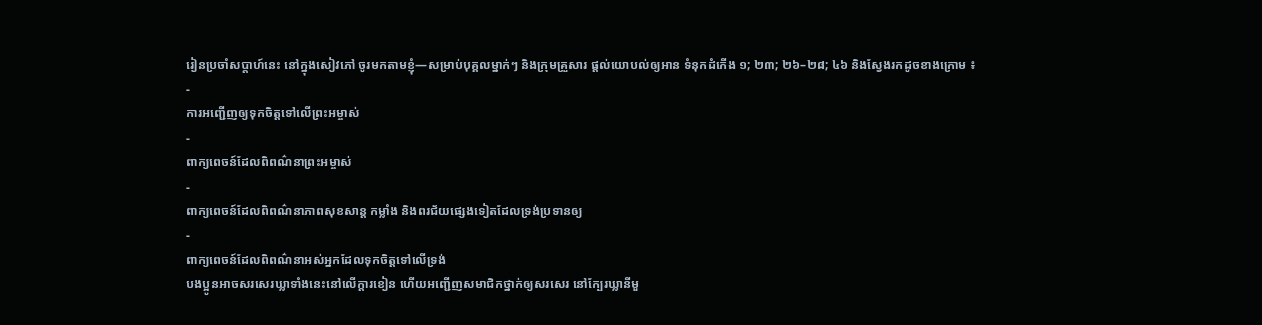រៀនប្រចាំសប្ដាហ៍នេះ នៅក្នុងសៀវភៅ ចូរមកតាមខ្ញុំ—សម្រាប់បុគ្គលម្នាក់ៗ និងក្រុមគ្រួសារ ផ្តល់យោបល់ឲ្យអាន ទំនុកដំកើង ១; ២៣; ២៦–២៨; ៤៦ និងស្វែងរកដូចខាងក្រោម ៖
-
ការអញ្ជើញឲ្យទុកចិត្តទៅលើព្រះអម្ចាស់
-
ពាក្យពេចន៍ដែលពិពណ៌នាព្រះអម្ចាស់
-
ពាក្យពេចន៍ដែលពិពណ៌នាភាពសុខសាន្ត កម្លាំង និងពរជ័យផ្សេងទៀតដែលទ្រង់ប្រទានឲ្យ
-
ពាក្យពេចន៍ដែលពិពណ៌នាអស់អ្នកដែលទុកចិត្តទៅលើទ្រង់
បងប្អូនអាចសរសេរឃ្លាទាំងនេះនៅលើក្តារខៀន ហើយអញ្ជើញសមាជិកថ្នាក់ឲ្យសរសេរ នៅក្បែរឃ្លានីមួ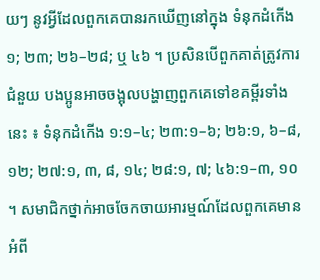យៗ នូវអ្វីដែលពួកគេបានរកឃើញនៅក្នុង ទំនុកដំកើង ១; ២៣; ២៦–២៨; ឬ ៤៦ ។ ប្រសិនបើពួកគាត់ត្រូវការជំនួយ បងប្អូនអាចចង្អុលបង្ហាញពួកគេទៅខគម្ពីរទាំងនេះ ៖ ទំនុកដំកើង ១:១–៤; ២៣:១–៦; ២៦:១, ៦–៨, ១២; ២៧:១, ៣, ៨, ១៤; ២៨:១, ៧; ៤៦:១–៣, ១០ ។ សមាជិកថ្នាក់អាចចែកចាយអារម្មណ៍ដែលពួកគេមានអំពី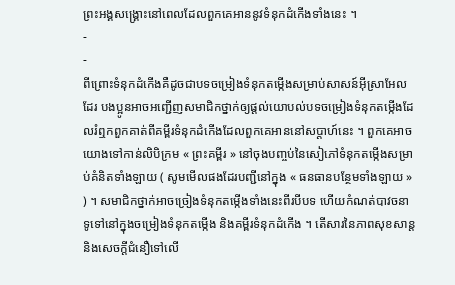ព្រះអង្គសង្គ្រោះនៅពេលដែលពួកគេអាននូវទំនុកដំកើងទាំងនេះ ។
-
-
ពីព្រោះទំនុកដំកើងគឺដូចជាបទចម្រៀងទំនុកតម្កើងសម្រាប់សាសន៍អ៊ីស្រាអែលដែរ បងប្អូនអាចអញ្ជើញសមាជិកថ្នាក់ឲ្យផ្តល់យោបល់បទចម្រៀងទំនុកតម្កើងដែលរំឮកពួកគាត់ពីគម្ពីរទំនុកដំកើងដែលពួកគេអាននៅសប្តាហ៍នេះ ។ ពួកគេអាចយោងទៅកាន់លិបិក្រម « ព្រះគម្ពីរ » នៅចុងបញ្ចប់នៃសៀភៅទំនុកតម្កើងសម្រាប់គំនិតទាំងឡាយ ( សូមមើលផងដែរបញ្ជីនៅក្នុង « ធនធានបន្ថែមទាំងឡាយ » ) ។ សមាជិកថ្នាក់អាចច្រៀងទំនុកតម្កើងទាំងនេះពីរបីបទ ហើយកំណត់បាវចនាទូទៅនៅក្នុងចម្រៀងទំនុកតម្កើង និងគម្ពីរទំនុកដំកើង ។ តើសារនៃភាពសុខសាន្ត និងសេចក្តីជំនឿទៅលើ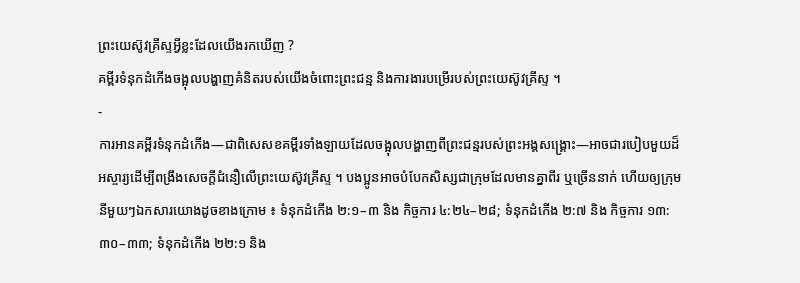ព្រះយេស៊ូវគ្រីស្ទអ្វីខ្លះដែលយើងរកឃើញ ?
គម្ពីរទំនុកដំកើងចង្អុលបង្ហាញគំនិតរបស់យើងចំពោះព្រះជន្ម និងការងារបម្រើរបស់ព្រះយេស៊ូវគ្រីស្ទ ។
-
ការអានគម្ពីរទំនុកដំកើង—ជាពិសេសខគម្ពីរទាំងឡាយដែលចង្អុលបង្ហាញពីព្រះជន្មរបស់ព្រះអង្គសង្គ្រោះ—អាចជារបៀបមួយដ៏អស្ចារ្យដើម្បីពង្រឹងសេចក្តីជំនឿលើព្រះយេស៊ូវគ្រីស្ទ ។ បងប្អូនអាចបំបែកសិស្សជាក្រុមដែលមានគ្នាពីរ ឬច្រើននាក់ ហើយឲ្យក្រុមនីមួយៗឯកសារយោងដូចខាងក្រោម ៖ ទំនុកដំកើង ២:១–៣ និង កិច្ចការ ៤:២៤–២៨; ទំនុកដំកើង ២:៧ និង កិច្ចការ ១៣:៣០–៣៣; ទំនុកដំកើង ២២:១ និង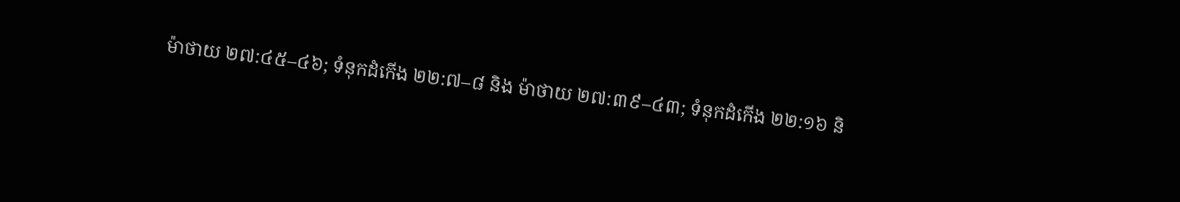ម៉ាថាយ ២៧:៤៥–៤៦; ទំនុកដំកើង ២២:៧–៨ និង ម៉ាថាយ ២៧:៣៩–៤៣; ទំនុកដំកើង ២២:១៦ និ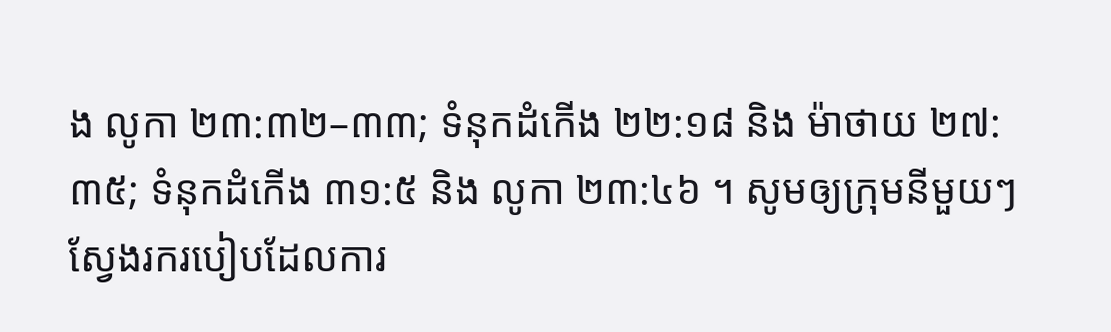ង លូកា ២៣:៣២–៣៣; ទំនុកដំកើង ២២:១៨ និង ម៉ាថាយ ២៧:៣៥; ទំនុកដំកើង ៣១:៥ និង លូកា ២៣:៤៦ ។ សូមឲ្យក្រុមនីមួយៗស្វែងរករបៀបដែលការ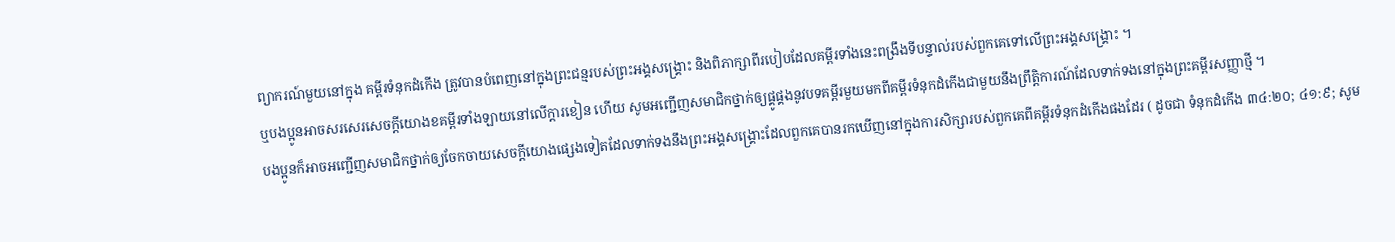ព្យាករណ៍មួយនៅក្នុង គម្ពីរទំនុកដំកើង ត្រូវបានបំពេញនៅក្នុងព្រះជន្មរបស់ព្រះអង្គសង្គ្រោះ និងពិភាក្សាពីរបៀបដែលគម្ពីរទាំងនេះពង្រឹងទីបន្ទាល់របស់ពួកគេទៅលើព្រះអង្គសង្គ្រោះ ។
ឬបងប្អូនអាចសរសេរសេចក្តីយោងខគម្ពីរទាំងឡាយនៅលើក្តារខៀន ហើយ សូមអញ្ជើញសមាជិកថ្នាក់ឲ្យផ្គូផ្គងនូវបទគម្ពីរមួយមកពីគម្ពីរទំនុកដំកើងជាមួយនឹងព្រឹត្តិការណ៍ដែលទាក់ទងនៅក្នុងព្រះគម្ពីរសញ្ញាថ្មី ។
បងប្អូនក៏អាចអញ្ជើញសមាជិកថ្នាក់ឲ្យចែកចាយសេចក្តីយោងផ្សេងទៀតដែលទាក់ទងនឹងព្រះអង្គសង្គ្រោះដែលពួកគេបានរកឃើញនៅក្នុងការសិក្សារបស់ពួកគេពីគម្ពីរទំនុកដំកើងផងដែរ ( ដូចជា ទំនុកដំកើង ៣៤:២០; ៤១:៩; សូម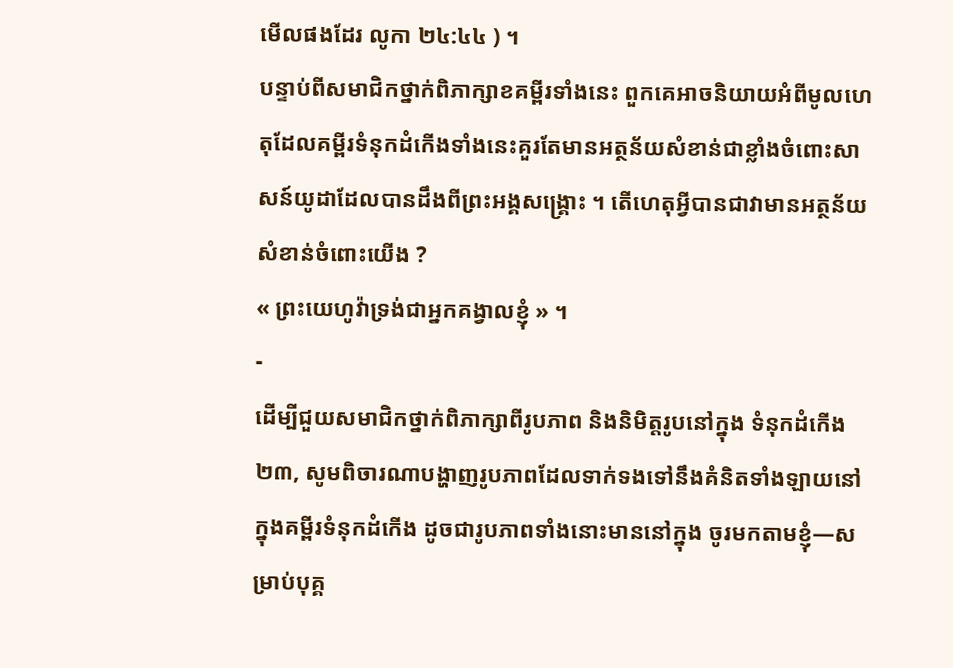មើលផងដែរ លូកា ២៤:៤៤ ) ។
បន្ទាប់ពីសមាជិកថ្នាក់ពិភាក្សាខគម្ពីរទាំងនេះ ពួកគេអាចនិយាយអំពីមូលហេតុដែលគម្ពីរទំនុកដំកើងទាំងនេះគួរតែមានអត្ថន័យសំខាន់ជាខ្លាំងចំពោះសាសន៍យូដាដែលបានដឹងពីព្រះអង្គសង្គ្រោះ ។ តើហេតុអ្វីបានជាវាមានអត្ថន័យសំខាន់ចំពោះយើង ?
« ព្រះយេហូវ៉ាទ្រង់ជាអ្នកគង្វាលខ្ញុំ » ។
-
ដើម្បីជួយសមាជិកថ្នាក់ពិភាក្សាពីរូបភាព និងនិមិត្តរូបនៅក្នុង ទំនុកដំកើង ២៣, សូមពិចារណាបង្ហាញរូបភាពដែលទាក់ទងទៅនឹងគំនិតទាំងឡាយនៅក្នុងគម្ពីរទំនុកដំកើង ដូចជារូបភាពទាំងនោះមាននៅក្នុង ចូរមកតាមខ្ញុំ—សម្រាប់បុគ្គ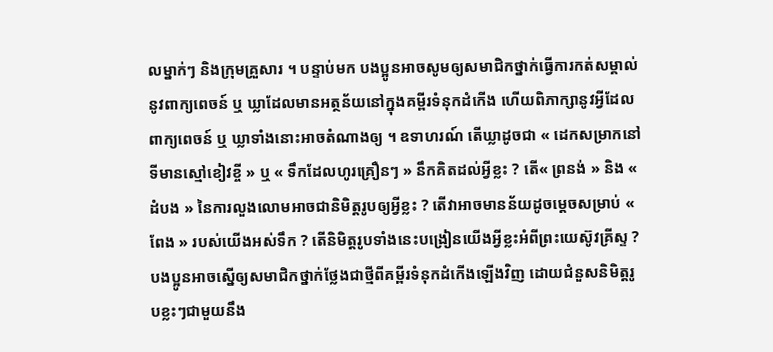លម្នាក់ៗ និងក្រុមគ្រួសារ ។ បន្ទាប់មក បងប្អូនអាចសូមឲ្យសមាជិកថ្នាក់ធ្វើការកត់សម្គាល់នូវពាក្យពេចន៍ ឬ ឃ្លាដែលមានអត្ថន័យនៅក្នុងគម្ពីរទំនុកដំកើង ហើយពិភាក្សានូវអ្វីដែលពាក្យពេចន៍ ឬ ឃ្លាទាំងនោះអាចតំណាងឲ្យ ។ ឧទាហរណ៍ តើឃ្លាដូចជា « ដេកសម្រាកនៅទីមានស្មៅខៀវខ្ចី » ឬ « ទឹកដែលហូរគ្រឿនៗ » នឹកគិតដល់អ្វីខ្លះ ? តើ« ព្រនង់ » និង « ដំបង » នៃការលួងលោមអាចជានិមិត្តរូបឲ្យអ្វីខ្លះ ? តើវាអាចមានន័យដូចម្ដេចសម្រាប់ « ពែង » របស់យើងអស់ទឹក ? តើនិមិត្តរូបទាំងនេះបង្រៀនយើងអ្វីខ្លះអំពីព្រះយេស៊ូវគ្រីស្ទ ? បងប្អូនអាចស្នើឲ្យសមាជិកថ្នាក់ថ្លែងជាថ្មីពីគម្ពីរទំនុកដំកើងឡើងវិញ ដោយជំនួសនិមិត្តរូបខ្លះៗជាមួយនឹង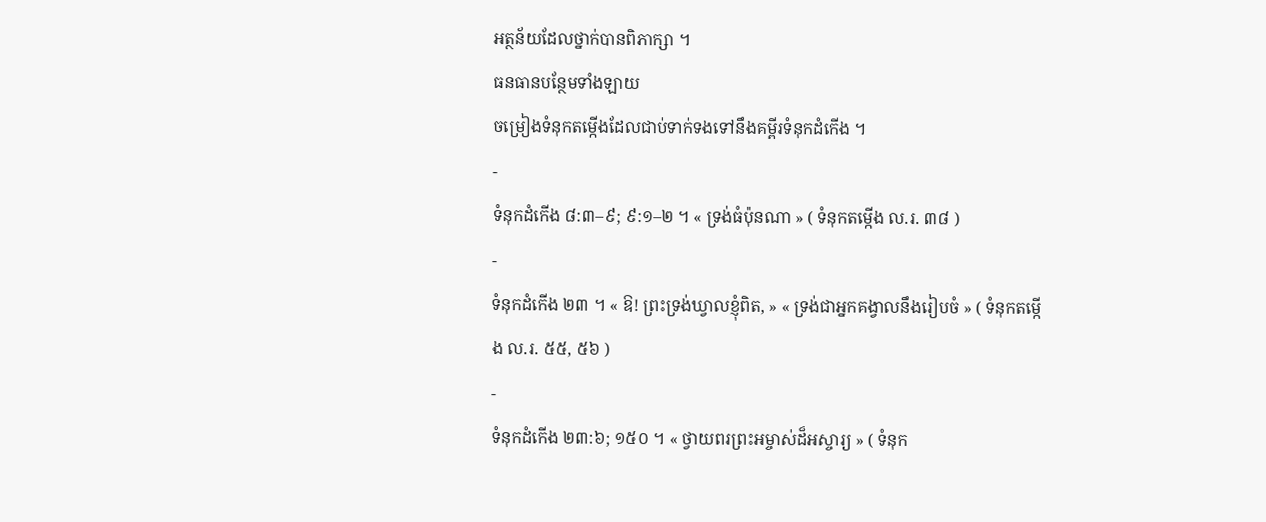អត្ថន័យដែលថ្នាក់បានពិភាក្សា ។
ធនធានបន្ថែមទាំងឡាយ
ចម្រៀងទំនុកតម្កើងដែលជាប់ទាក់ទងទៅនឹងគម្ពីរទំនុកដំកើង ។
-
ទំនុកដំកើង ៨:៣–៩; ៩:១–២ ។ « ទ្រង់ធំប៉ុនណា » ( ទំនុកតម្កើង ល.រ. ៣៨ )
-
ទំនុកដំកើង ២៣ ។ « ឱ! ព្រះទ្រង់ឃ្វាលខ្ញុំពិត, » « ទ្រង់ជាអ្នកគង្វាលនឹងរៀបចំ » ( ទំនុកតម្កើង ល.រ. ៥៥, ៥៦ )
-
ទំនុកដំកើង ២៣:៦; ១៥០ ។ « ថ្វាយពរព្រះអម្ចាស់ដ៏អស្ចារ្យ » ( ទំនុក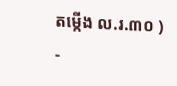តម្កើង ល.រ.៣០ )
-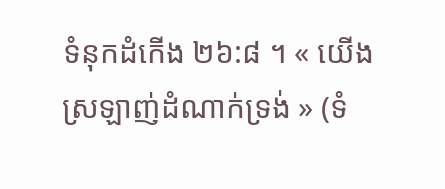ទំនុកដំកើង ២៦:៨ ។ « យើងស្រឡាញ់ដំណាក់ទ្រង់ » (ទំ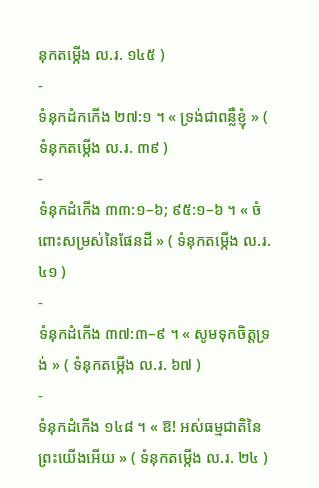នុកតម្កើង ល.រ. ១៤៥ )
-
ទំនុកដំកកើង ២៧:១ ។ « ទ្រង់ជាពន្លឺខ្ញុំ » ( ទំនុកតម្កើង ល.រ. ៣៩ )
-
ទំនុកដំកើង ៣៣:១–៦; ៩៥:១–៦ ។ « ចំពោះសម្រស់នៃផែនដី » ( ទំនុកតម្កើង ល.រ. ៤១ )
-
ទំនុកដំកើង ៣៧:៣–៩ ។ « សូមទុកចិត្តទ្រង់ » ( ទំនុកតម្កើង ល.រ. ៦៧ )
-
ទំនុកដំកើង ១៤៨ ។ « ឱ! អស់ធម្មជាតិនៃព្រះយើងអើយ » ( ទំនុកតម្កើង ល.រ. ២៤ )